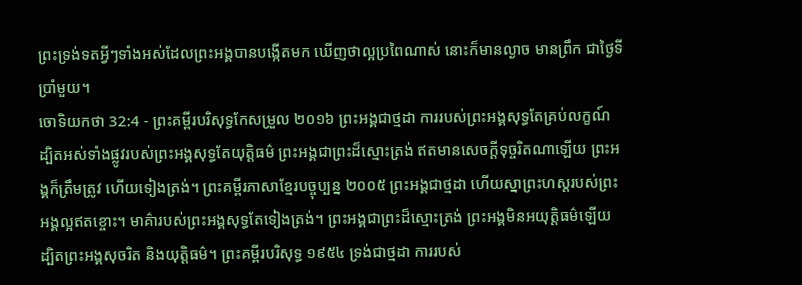ព្រះទ្រង់ទតអ្វីៗទាំងអស់ដែលព្រះអង្គបានបង្កើតមក ឃើញថាល្អប្រពៃណាស់ នោះក៏មានល្ងាច មានព្រឹក ជាថ្ងៃទីប្រាំមួយ។
ចោទិយកថា 32:4 - ព្រះគម្ពីរបរិសុទ្ធកែសម្រួល ២០១៦ ព្រះអង្គជាថ្មដា ការរបស់ព្រះអង្គសុទ្ធតែគ្រប់លក្ខណ៍ ដ្បិតអស់ទាំងផ្លូវរបស់ព្រះអង្គសុទ្ធតែយុត្តិធម៌ ព្រះអង្គជាព្រះដ៏ស្មោះត្រង់ ឥតមានសេចក្ដីទុច្ចរិតណាឡើយ ព្រះអង្គក៏ត្រឹមត្រូវ ហើយទៀងត្រង់។ ព្រះគម្ពីរភាសាខ្មែរបច្ចុប្បន្ន ២០០៥ ព្រះអង្គជាថ្មដា ហើយស្នាព្រះហស្ដរបស់ព្រះអង្គល្អឥតខ្ចោះ។ មាគ៌ារបស់ព្រះអង្គសុទ្ធតែទៀងត្រង់។ ព្រះអង្គជាព្រះដ៏ស្មោះត្រង់ ព្រះអង្គមិនអយុត្តិធម៌ឡើយ ដ្បិតព្រះអង្គសុចរិត និងយុត្តិធម៌។ ព្រះគម្ពីរបរិសុទ្ធ ១៩៥៤ ទ្រង់ជាថ្មដា ការរបស់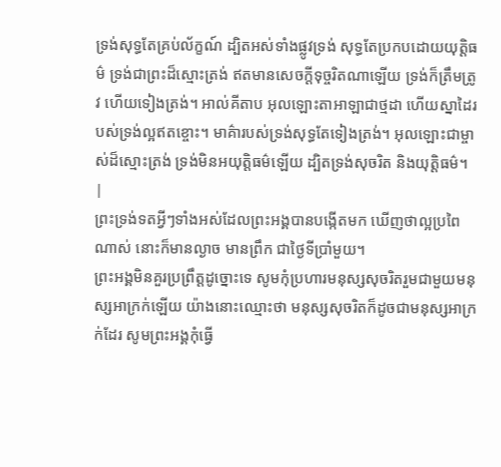ទ្រង់សុទ្ធតែគ្រប់ល័ក្ខណ៍ ដ្បិតអស់ទាំងផ្លូវទ្រង់ សុទ្ធតែប្រកបដោយយុត្តិធម៌ ទ្រង់ជាព្រះដ៏ស្មោះត្រង់ ឥតមានសេចក្ដីទុច្ចរិតណាឡើយ ទ្រង់ក៏ត្រឹមត្រូវ ហើយទៀងត្រង់។ អាល់គីតាប អុលឡោះតាអាឡាជាថ្មដា ហើយស្នាដៃរបស់ទ្រង់ល្អឥតខ្ចោះ។ មាគ៌ារបស់ទ្រង់សុទ្ធតែទៀងត្រង់។ អុលឡោះជាម្ចាស់ដ៏ស្មោះត្រង់ ទ្រង់មិនអយុត្តិធម៌ឡើយ ដ្បិតទ្រង់សុចរិត និងយុត្តិធម៌។ |
ព្រះទ្រង់ទតអ្វីៗទាំងអស់ដែលព្រះអង្គបានបង្កើតមក ឃើញថាល្អប្រពៃណាស់ នោះក៏មានល្ងាច មានព្រឹក ជាថ្ងៃទីប្រាំមួយ។
ព្រះអង្គមិនគួរប្រព្រឹត្តដូច្នោះទេ សូមកុំប្រហារមនុស្សសុចរិតរួមជាមួយមនុស្សអាក្រក់ឡើយ យ៉ាងនោះឈ្មោះថា មនុស្សសុចរិតក៏ដូចជាមនុស្សអាក្រក់ដែរ សូមព្រះអង្គកុំធ្វើ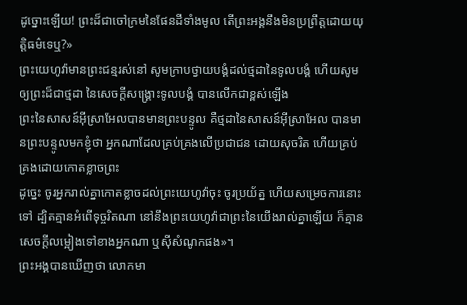ដូច្នោះឡើយ! ព្រះដ៏ជាចៅក្រមនៃផែនដីទាំងមូល តើព្រះអង្គនឹងមិនប្រព្រឹត្តដោយយុត្តិធម៌ទេឬ?»
ព្រះយេហូវ៉ាមានព្រះជន្មរស់នៅ សូមក្រាបថ្វាយបង្គំដល់ថ្មដានៃទូលបង្គំ ហើយសូមឲ្យព្រះដ៏ជាថ្មដា នៃសេចក្ដីសង្គ្រោះទូលបង្គំ បានលើកជាខ្ពស់ឡើង
ព្រះនៃសាសន៍អ៊ីស្រាអែលបានមានព្រះបន្ទូល គឺថ្មដានៃសាសន៍អ៊ីស្រាអែល បានមានព្រះបន្ទូលមកខ្ញុំថា អ្នកណាដែលគ្រប់គ្រងលើប្រជាជន ដោយសុចរិត ហើយគ្រប់គ្រងដោយកោតខ្លាចព្រះ
ដូច្នេះ ចូរអ្នករាល់គ្នាកោតខ្លាចដល់ព្រះយេហូវ៉ាចុះ ចូរប្រយ័ត្ន ហើយសម្រេចការនោះទៅ ដ្បិតគ្មានអំពើទុច្ចរិតណា នៅនឹងព្រះយេហូវ៉ាជាព្រះនៃយើងរាល់គ្នាឡើយ ក៏គ្មានសេចក្ដីលម្អៀងទៅខាងអ្នកណា ឬស៊ីសំណូកផង»។
ព្រះអង្គបានឃើញថា លោកមា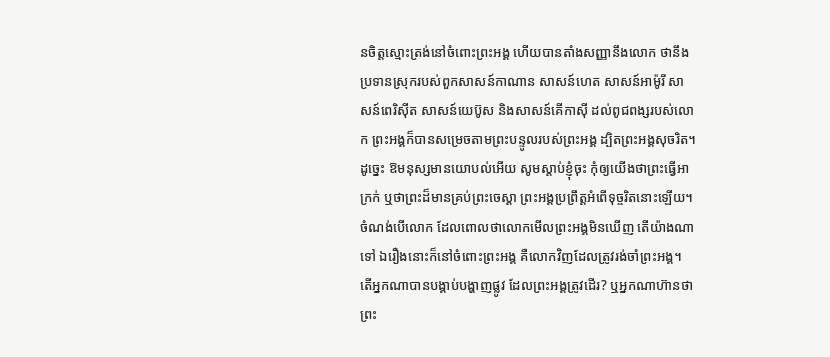នចិត្តស្មោះត្រង់នៅចំពោះព្រះអង្គ ហើយបានតាំងសញ្ញានឹងលោក ថានឹងប្រទានស្រុករបស់ពួកសាសន៍កាណាន សាសន៍ហេត សាសន៍អាម៉ូរី សាសន៍ពេរិស៊ីត សាសន៍យេប៊ូស និងសាសន៍គើកាស៊ី ដល់ពូជពង្សរបស់លោក ព្រះអង្គក៏បានសម្រេចតាមព្រះបន្ទូលរបស់ព្រះអង្គ ដ្បិតព្រះអង្គសុចរិត។
ដូច្នេះ ឱមនុស្សមានយោបល់អើយ សូមស្តាប់ខ្ញុំចុះ កុំឲ្យយើងថាព្រះធ្វើអាក្រក់ ឬថាព្រះដ៏មានគ្រប់ព្រះចេស្តា ព្រះអង្គប្រព្រឹត្តអំពើទុច្ចរិតនោះឡើយ។
ចំណង់បើលោក ដែលពោលថាលោកមើលព្រះអង្គមិនឃើញ តើយ៉ាងណាទៅ ឯរឿងនោះក៏នៅចំពោះព្រះអង្គ គឺលោកវិញដែលត្រូវរង់ចាំព្រះអង្គ។
តើអ្នកណាបានបង្គាប់បង្ហាញផ្លូវ ដែលព្រះអង្គត្រូវដើរ? ឬអ្នកណាហ៊ានថាព្រះ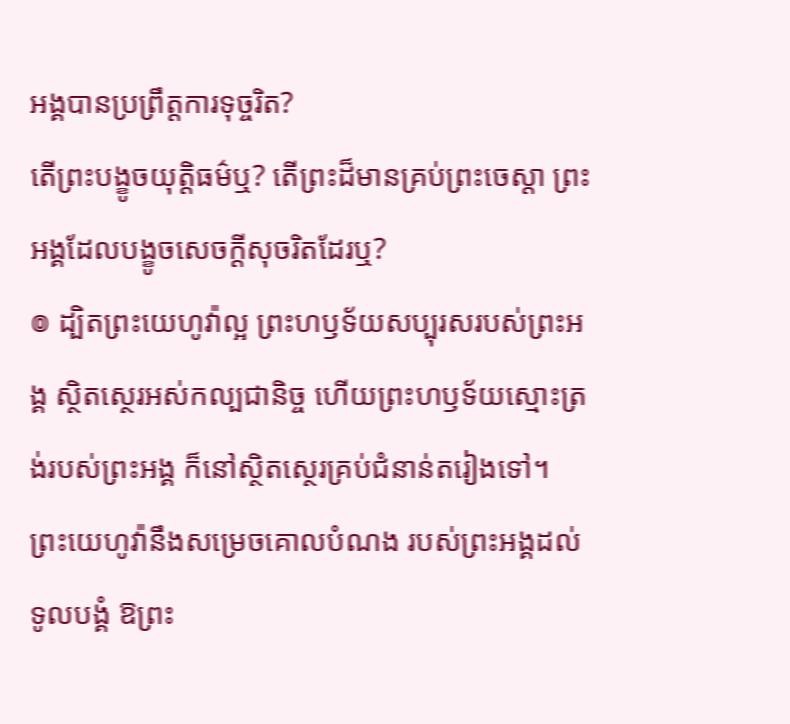អង្គបានប្រព្រឹត្តការទុច្ចរិត?
តើព្រះបង្ខូចយុត្តិធម៌ឬ? តើព្រះដ៏មានគ្រប់ព្រះចេស្តា ព្រះអង្គដែលបង្ខូចសេចក្ដីសុចរិតដែរឬ?
៙ ដ្បិតព្រះយេហូវ៉ាល្អ ព្រះហឫទ័យសប្បុរសរបស់ព្រះអង្គ ស្ថិតស្ថេរអស់កល្បជានិច្ច ហើយព្រះហឫទ័យស្មោះត្រង់របស់ព្រះអង្គ ក៏នៅស្ថិតស្ថេរគ្រប់ជំនាន់តរៀងទៅ។
ព្រះយេហូវ៉ានឹងសម្រេចគោលបំណង របស់ព្រះអង្គដល់ទូលបង្គំ ឱព្រះ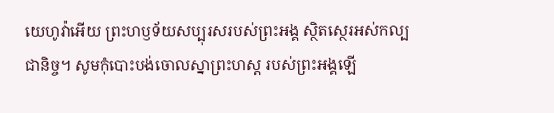យេហូវ៉ាអើយ ព្រះហឫទ័យសប្បុរសរបស់ព្រះអង្គ ស្ថិតស្ថេរអស់កល្បជានិច្ច។ សូមកុំបោះបង់ចោលស្នាព្រះហស្ត របស់ព្រះអង្គឡើ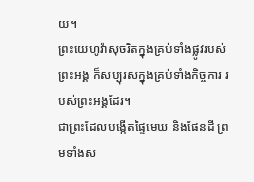យ។
ព្រះយេហូវ៉ាសុចរិតក្នុងគ្រប់ទាំងផ្លូវរបស់ព្រះអង្គ ក៏សប្បុរសក្នុងគ្រប់ទាំងកិច្ចការ របស់ព្រះអង្គដែរ។
ជាព្រះដែលបង្កើតផ្ទៃមេឃ និងផែនដី ព្រមទាំងស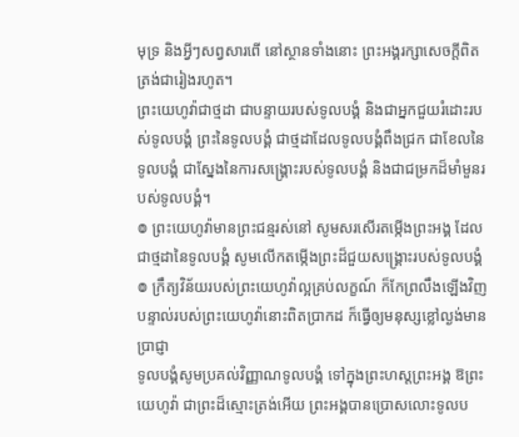មុទ្រ និងអ្វីៗសព្វសារពើ នៅស្ថានទាំងនោះ ព្រះអង្គរក្សាសេចក្ដីពិតត្រង់ជារៀងរហូត។
ព្រះយេហូវ៉ាជាថ្មដា ជាបន្ទាយរបស់ទូលបង្គំ និងជាអ្នកជួយរំដោះរបស់ទូលបង្គំ ព្រះនៃទូលបង្គំ ជាថ្មដាដែលទូលបង្គំពឹងជ្រក ជាខែលនៃទូលបង្គំ ជាស្នែងនៃការសង្គ្រោះរបស់ទូលបង្គំ និងជាជម្រកដ៏មាំមួនរបស់ទូលបង្គំ។
៙ ព្រះយេហូវ៉ាមានព្រះជន្មរស់នៅ សូមសរសើរតម្កើងព្រះអង្គ ដែលជាថ្មដានៃទូលបង្គំ សូមលើកតម្កើងព្រះដ៏ជួយសង្គ្រោះរបស់ទូលបង្គំ
៙ ក្រឹត្យវិន័យរបស់ព្រះយេហូវ៉ាល្អគ្រប់លក្ខណ៍ ក៏កែព្រលឹងឡើងវិញ បន្ទាល់របស់ព្រះយេហូវ៉ានោះពិតប្រាកដ ក៏ធ្វើឲ្យមនុស្សខ្លៅល្ងង់មានប្រាជ្ញា
ទូលបង្គំសូមប្រគល់វិញ្ញាណទូលបង្គំ ទៅក្នុងព្រះហស្តព្រះអង្គ ឱព្រះយេហូវ៉ា ជាព្រះដ៏ស្មោះត្រង់អើយ ព្រះអង្គបានប្រោសលោះទូលប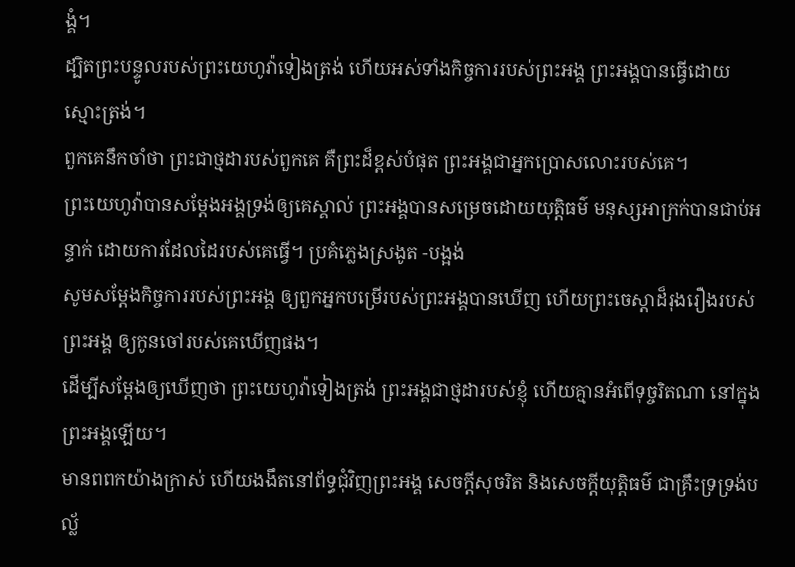ង្គំ។
ដ្បិតព្រះបន្ទូលរបស់ព្រះយេហូវ៉ាទៀងត្រង់ ហើយអស់ទាំងកិច្ចការរបស់ព្រះអង្គ ព្រះអង្គបានធ្វើដោយស្មោះត្រង់។
ពួកគេនឹកចាំថា ព្រះជាថ្មដារបស់ពួកគេ គឺព្រះដ៏ខ្ពស់បំផុត ព្រះអង្គជាអ្នកប្រោសលោះរបស់គេ។
ព្រះយេហូវ៉ាបានសម្ដែងអង្គទ្រង់ឲ្យគេស្គាល់ ព្រះអង្គបានសម្រេចដោយយុត្តិធម៌ មនុស្សអាក្រក់បានជាប់អន្ទាក់ ដោយការដែលដៃរបស់គេធ្វើ។ ប្រគំភ្លេងស្រងូត -បង្អង់
សូមសម្ដែងកិច្ចការរបស់ព្រះអង្គ ឲ្យពួកអ្នកបម្រើរបស់ព្រះអង្គបានឃើញ ហើយព្រះចេស្ដាដ៏រុងរឿងរបស់ព្រះអង្គ ឲ្យកូនចៅរបស់គេឃើញផង។
ដើម្បីសម្ដែងឲ្យឃើញថា ព្រះយេហូវ៉ាទៀងត្រង់ ព្រះអង្គជាថ្មដារបស់ខ្ញុំ ហើយគ្មានអំពើទុច្ចរិតណា នៅក្នុងព្រះអង្គឡើយ។
មានពពកយ៉ាងក្រាស់ ហើយងងឹតនៅព័ទ្ធជុំវិញព្រះអង្គ សេចក្ដីសុចរិត និងសេចក្ដីយុត្តិធម៌ ជាគ្រឹះទ្រទ្រង់បល្ល័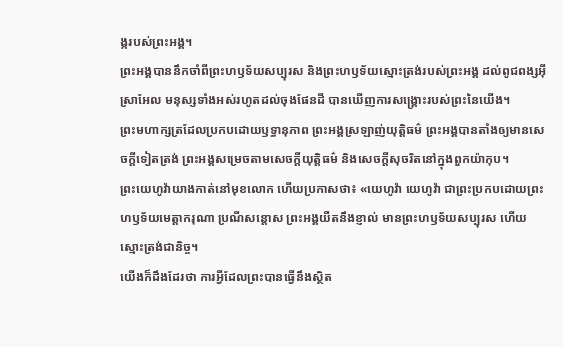ង្ករបស់ព្រះអង្គ។
ព្រះអង្គបាននឹកចាំពីព្រះហឫទ័យសប្បុរស និងព្រះហឫទ័យស្មោះត្រង់របស់ព្រះអង្គ ដល់ពូជពង្សអ៊ីស្រាអែល មនុស្សទាំងអស់រហូតដល់ចុងផែនដី បានឃើញការសង្គ្រោះរបស់ព្រះនៃយើង។
ព្រះមហាក្សត្រដែលប្រកបដោយឫទ្ធានុភាព ព្រះអង្គស្រឡាញ់យុត្តិធម៌ ព្រះអង្គបានតាំងឲ្យមានសេចក្ដីទៀតត្រង់ ព្រះអង្គសម្រេចតាមសេចក្ដីយុត្តិធម៌ និងសេចក្ដីសុចរិតនៅក្នុងពួកយ៉ាកុប។
ព្រះយេហូវ៉ាយាងកាត់នៅមុខលោក ហើយប្រកាសថា៖ «យេហូវ៉ា យេហូវ៉ា ជាព្រះប្រកបដោយព្រះហឫទ័យមេត្តាករុណា ប្រណីសន្តោស ព្រះអង្គយឺតនឹងខ្ញាល់ មានព្រះហឫទ័យសប្បុរស ហើយស្មោះត្រង់ជានិច្ច។
យើងក៏ដឹងដែរថា ការអ្វីដែលព្រះបានធ្វើនឹងស្ថិត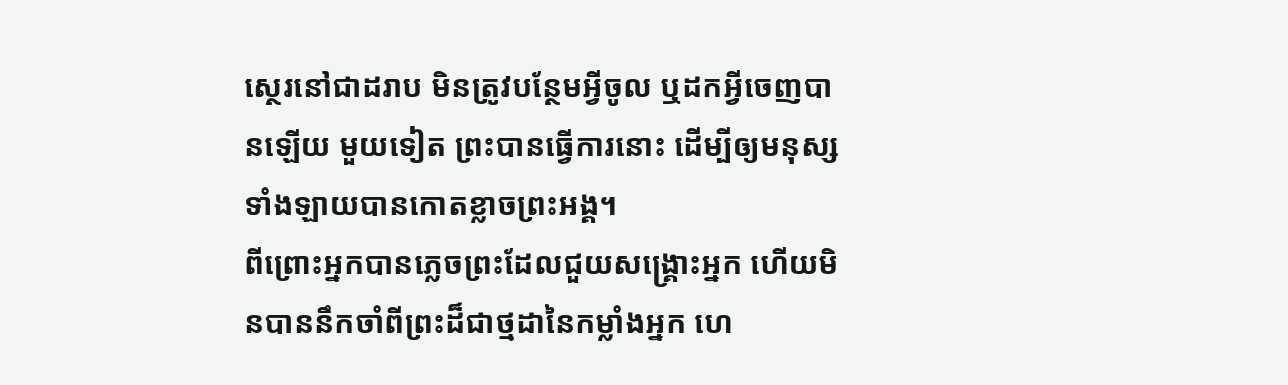ស្ថេរនៅជាដរាប មិនត្រូវបន្ថែមអ្វីចូល ឬដកអ្វីចេញបានឡើយ មួយទៀត ព្រះបានធ្វើការនោះ ដើម្បីឲ្យមនុស្សទាំងឡាយបានកោតខ្លាចព្រះអង្គ។
ពីព្រោះអ្នកបានភ្លេចព្រះដែលជួយសង្គ្រោះអ្នក ហើយមិនបាននឹកចាំពីព្រះដ៏ជាថ្មដានៃកម្លាំងអ្នក ហេ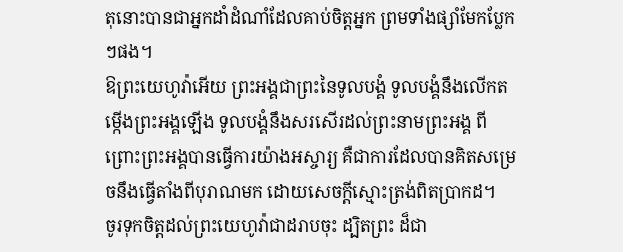តុនោះបានជាអ្នកដាំដំណាំដែលគាប់ចិត្តអ្នក ព្រមទាំងផ្សាំមែកប្លែកៗផង។
ឱព្រះយេហូវ៉ាអើយ ព្រះអង្គជាព្រះនៃទូលបង្គំ ទូលបង្គំនឹងលើកតម្កើងព្រះអង្គឡើង ទូលបង្គំនឹងសរសើរដល់ព្រះនាមព្រះអង្គ ពីព្រោះព្រះអង្គបានធ្វើការយ៉ាងអស្ចារ្យ គឺជាការដែលបានគិតសម្រេចនឹងធ្វើតាំងពីបុរាណមក ដោយសេចក្ដីស្មោះត្រង់ពិតប្រាកដ។
ចូរទុកចិត្តដល់ព្រះយេហូវ៉ាជាដរាបចុះ ដ្បិតព្រះ ដ៏ជា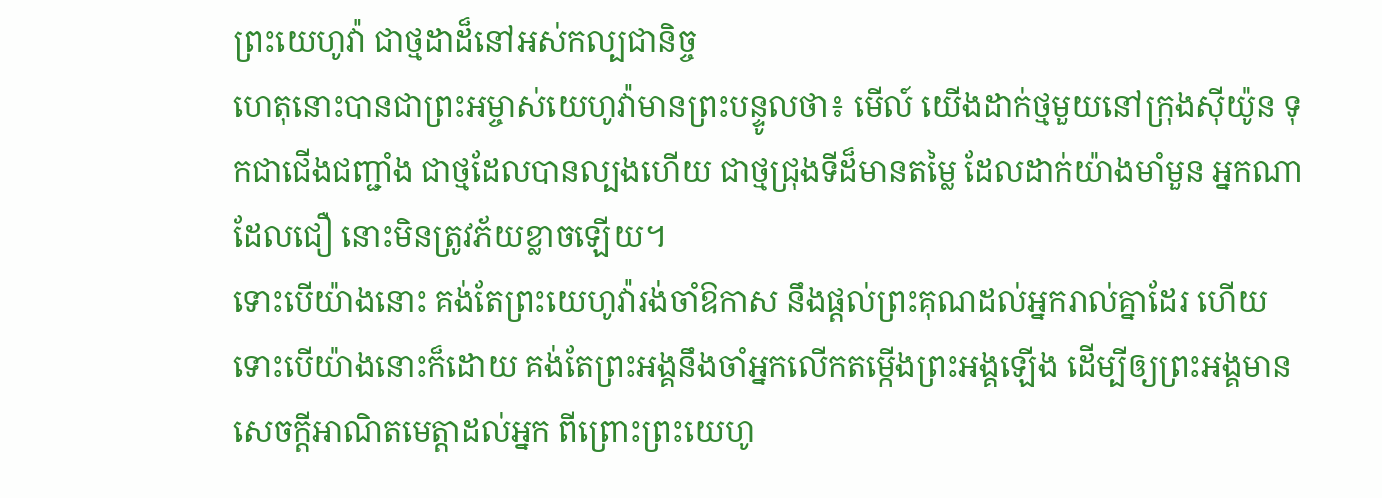ព្រះយេហូវ៉ា ជាថ្មដាដ៏នៅអស់កល្បជានិច្ច
ហេតុនោះបានជាព្រះអម្ចាស់យេហូវ៉ាមានព្រះបន្ទូលថា៖ មើល៍ យើងដាក់ថ្មមួយនៅក្រុងស៊ីយ៉ូន ទុកជាជើងជញ្ជាំង ជាថ្មដែលបានល្បងហើយ ជាថ្មជ្រុងទីដ៏មានតម្លៃ ដែលដាក់យ៉ាងមាំមួន អ្នកណាដែលជឿ នោះមិនត្រូវភ័យខ្លាចឡើយ។
ទោះបើយ៉ាងនោះ គង់តែព្រះយេហូវ៉ារង់ចាំឱកាស នឹងផ្តល់ព្រះគុណដល់អ្នករាល់គ្នាដែរ ហើយទោះបើយ៉ាងនោះក៏ដោយ គង់តែព្រះអង្គនឹងចាំអ្នកលើកតម្កើងព្រះអង្គឡើង ដើម្បីឲ្យព្រះអង្គមានសេចក្ដីអាណិតមេត្តាដល់អ្នក ពីព្រោះព្រះយេហូ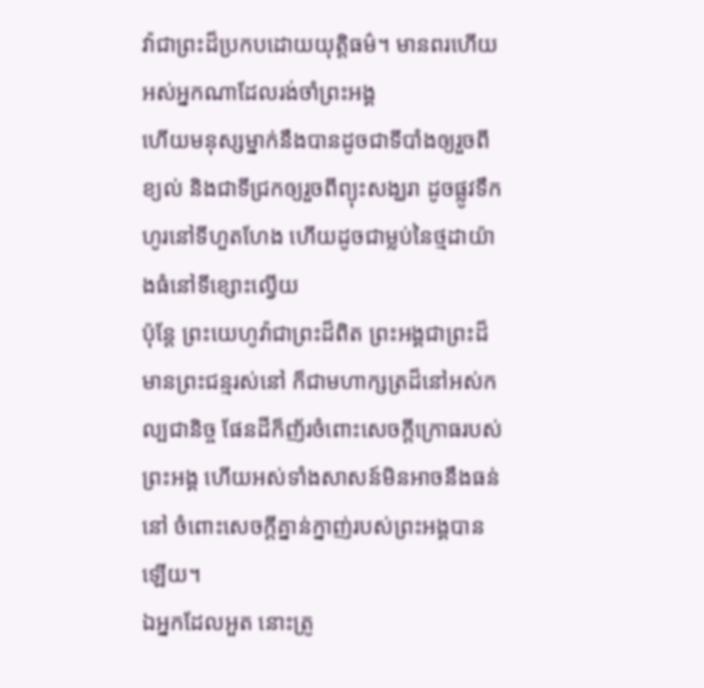វ៉ាជាព្រះដ៏ប្រកបដោយយុត្តិធម៌។ មានពរហើយ អស់អ្នកណាដែលរង់ចាំព្រះអង្គ
ហើយមនុស្សម្នាក់នឹងបានដូចជាទីបាំងឲ្យរួចពីខ្យល់ និងជាទីជ្រកឲ្យរួចពីព្យុះសង្ឃរា ដូចផ្លូវទឹកហូរនៅទីហួតហែង ហើយដូចជាម្លប់នៃថ្មដាយ៉ាងធំនៅទីខ្សោះល្វើយ
ប៉ុន្តែ ព្រះយេហូវ៉ាជាព្រះដ៏ពិត ព្រះអង្គជាព្រះដ៏មានព្រះជន្មរស់នៅ ក៏ជាមហាក្សត្រដ៏នៅអស់កល្បជានិច្ច ផែនដីក៏ញ័រចំពោះសេចក្ដីក្រោធរបស់ព្រះអង្គ ហើយអស់ទាំងសាសន៍មិនអាចនឹងធន់នៅ ចំពោះសេចក្ដីគ្នាន់ក្នាញ់របស់ព្រះអង្គបានឡើយ។
ឯអ្នកដែលអួត នោះត្រូ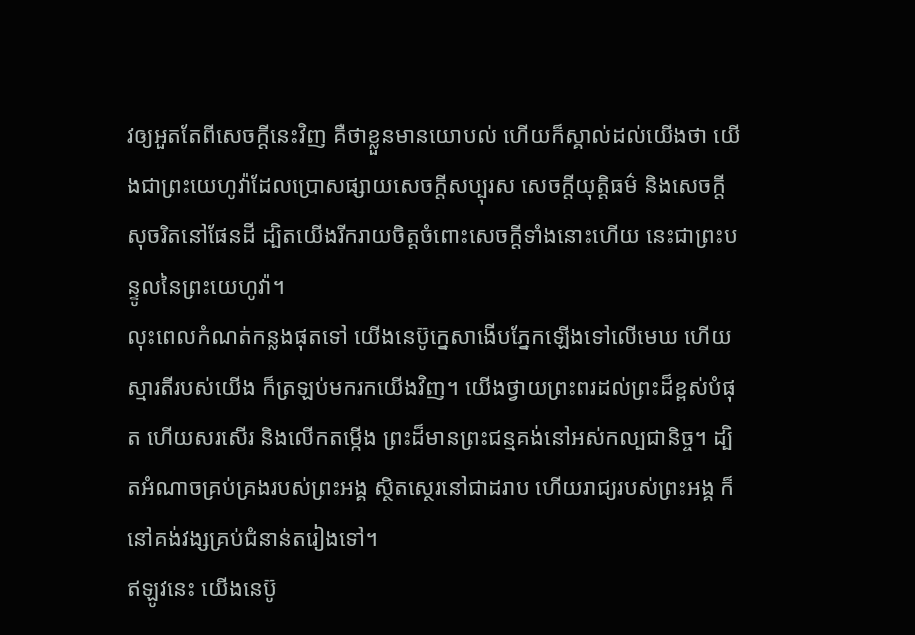វឲ្យអួតតែពីសេចក្ដីនេះវិញ គឺថាខ្លួនមានយោបល់ ហើយក៏ស្គាល់ដល់យើងថា យើងជាព្រះយេហូវ៉ាដែលប្រោសផ្សាយសេចក្ដីសប្បុរស សេចក្ដីយុត្តិធម៌ និងសេចក្ដីសុចរិតនៅផែនដី ដ្បិតយើងរីករាយចិត្តចំពោះសេចក្ដីទាំងនោះហើយ នេះជាព្រះបន្ទូលនៃព្រះយេហូវ៉ា។
លុះពេលកំណត់កន្លងផុតទៅ យើងនេប៊ូក្នេសាងើបភ្នែកឡើងទៅលើមេឃ ហើយស្មារតីរបស់យើង ក៏ត្រឡប់មករកយើងវិញ។ យើងថ្វាយព្រះពរដល់ព្រះដ៏ខ្ពស់បំផុត ហើយសរសើរ និងលើកតម្កើង ព្រះដ៏មានព្រះជន្មគង់នៅអស់កល្បជានិច្ច។ ដ្បិតអំណាចគ្រប់គ្រងរបស់ព្រះអង្គ ស្ថិតស្ថេរនៅជាដរាប ហើយរាជ្យរបស់ព្រះអង្គ ក៏នៅគង់វង្សគ្រប់ជំនាន់តរៀងទៅ។
ឥឡូវនេះ យើងនេប៊ូ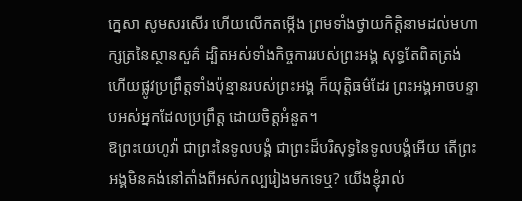ក្នេសា សូមសរសើរ ហើយលើកតម្កើង ព្រមទាំងថ្វាយកិត្តិនាមដល់មហាក្សត្រនៃស្ថានសួគ៌ ដ្បិតអស់ទាំងកិច្ចការរបស់ព្រះអង្គ សុទ្ធតែពិតត្រង់ ហើយផ្លូវប្រព្រឹត្តទាំងប៉ុន្មានរបស់ព្រះអង្គ ក៏យុត្តិធម៌ដែរ ព្រះអង្គអាចបន្ទាបអស់អ្នកដែលប្រព្រឹត្ត ដោយចិត្តអំនួត។
ឱព្រះយេហូវ៉ា ជាព្រះនៃទូលបង្គំ ជាព្រះដ៏បរិសុទ្ធនៃទូលបង្គំអើយ តើព្រះអង្គមិនគង់នៅតាំងពីអស់កល្បរៀងមកទេឬ? យើងខ្ញុំរាល់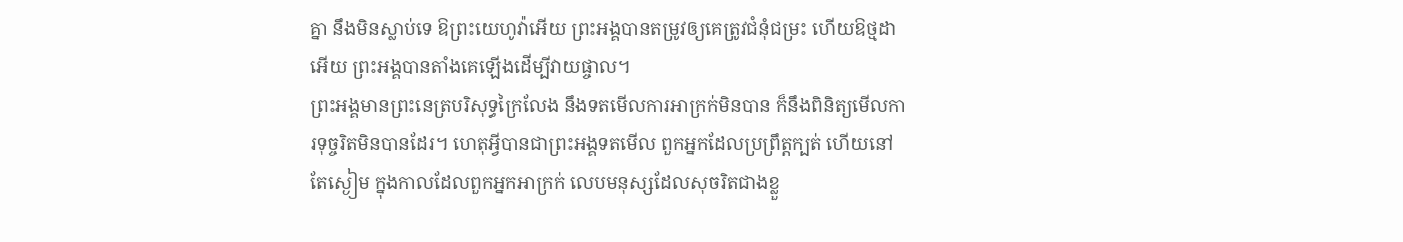គ្នា នឹងមិនស្លាប់ទេ ឱព្រះយេហូវ៉ាអើយ ព្រះអង្គបានតម្រូវឲ្យគេត្រូវជំនុំជម្រះ ហើយឱថ្មដាអើយ ព្រះអង្គបានតាំងគេឡើងដើម្បីវាយផ្ចាល។
ព្រះអង្គមានព្រះនេត្របរិសុទ្ធក្រៃលែង នឹងទតមើលការអាក្រក់មិនបាន ក៏នឹងពិនិត្យមើលការទុច្ចរិតមិនបានដែរ។ ហេតុអ្វីបានជាព្រះអង្គទតមើល ពួកអ្នកដែលប្រព្រឹត្តក្បត់ ហើយនៅតែស្ងៀម ក្នុងកាលដែលពួកអ្នកអាក្រក់ លេបមនុស្សដែលសុចរិតជាងខ្លួ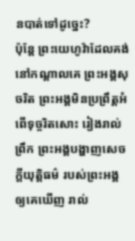នបាត់ទៅដូច្នេះ?
ប៉ុន្ដែ ព្រះយេហូវ៉ាដែលគង់នៅកណ្ដាលគេ ព្រះអង្គសុចរិត ព្រះអង្គមិនប្រព្រឹត្តអំពើទុច្ចរិតសោះ រៀងរាល់ព្រឹក ព្រះអង្គបង្ហាញសេចក្ដីយុត្តិធម៌ របស់ព្រះអង្គឲ្យគេឃើញ រាល់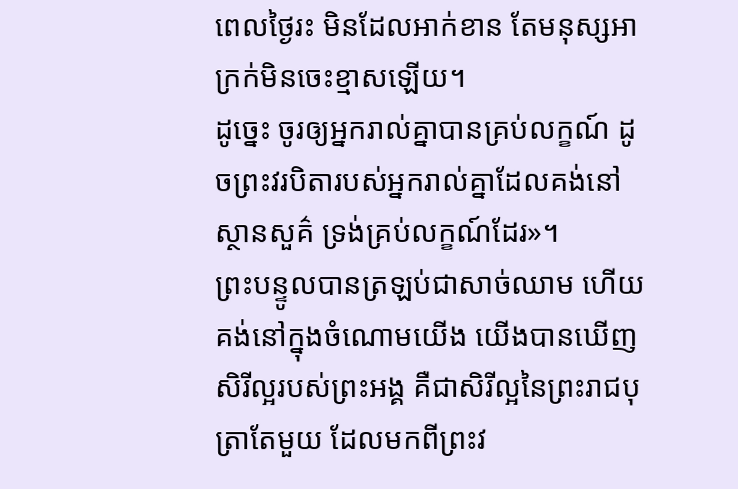ពេលថ្ងៃរះ មិនដែលអាក់ខាន តែមនុស្សអាក្រក់មិនចេះខ្មាសឡើយ។
ដូច្នេះ ចូរឲ្យអ្នករាល់គ្នាបានគ្រប់លក្ខណ៍ ដូចព្រះវរបិតារបស់អ្នករាល់គ្នាដែលគង់នៅស្ថានសួគ៌ ទ្រង់គ្រប់លក្ខណ៍ដែរ»។
ព្រះបន្ទូលបានត្រឡប់ជាសាច់ឈាម ហើយគង់នៅក្នុងចំណោមយើង យើងបានឃើញសិរីល្អរបស់ព្រះអង្គ គឺជាសិរីល្អនៃព្រះរាជបុត្រាតែមួយ ដែលមកពីព្រះវ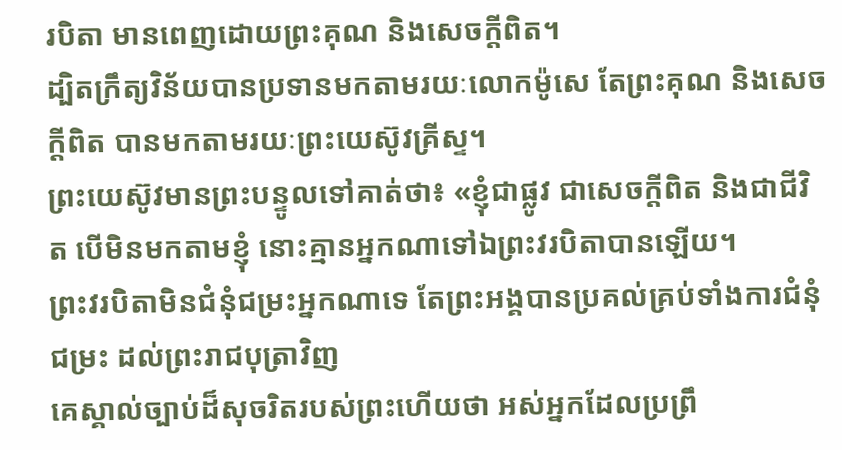របិតា មានពេញដោយព្រះគុណ និងសេចក្តីពិត។
ដ្បិតក្រឹត្យវិន័យបានប្រទានមកតាមរយៈលោកម៉ូសេ តែព្រះគុណ និងសេចក្តីពិត បានមកតាមរយៈព្រះយេស៊ូវគ្រីស្ទ។
ព្រះយេស៊ូវមានព្រះបន្ទូលទៅគាត់ថា៖ «ខ្ញុំជាផ្លូវ ជាសេចក្តីពិត និងជាជីវិត បើមិនមកតាមខ្ញុំ នោះគ្មានអ្នកណាទៅឯព្រះវរបិតាបានឡើយ។
ព្រះវរបិតាមិនជំនុំជម្រះអ្នកណាទេ តែព្រះអង្គបានប្រគល់គ្រប់ទាំងការជំនុំជម្រះ ដល់ព្រះរាជបុត្រាវិញ
គេស្គាល់ច្បាប់ដ៏សុចរិតរបស់ព្រះហើយថា អស់អ្នកដែលប្រព្រឹ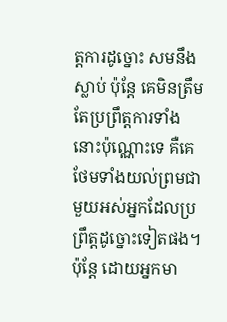ត្តការដូច្នោះ សមនឹងស្លាប់ ប៉ុន្តែ គេមិនត្រឹមតែប្រព្រឹត្តការទាំងនោះប៉ុណ្ណោះទេ គឺគេថែមទាំងយល់ព្រមជាមួយអស់អ្នកដែលប្រព្រឹត្តដូច្នោះទៀតផង។
ប៉ុន្ដែ ដោយអ្នកមា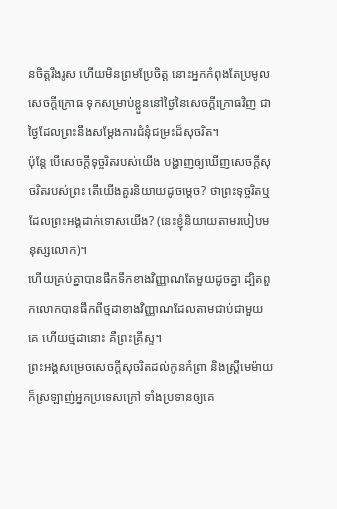នចិត្តរឹងរូស ហើយមិនព្រមប្រែចិត្ត នោះអ្នកកំពុងតែប្រមូលសេចក្តីក្រោធ ទុកសម្រាប់ខ្លួននៅថ្ងៃនៃសេចក្តីក្រោធវិញ ជាថ្ងៃដែលព្រះនឹងសម្ដែងការជំនុំជម្រះដ៏សុចរិត។
ប៉ុន្តែ បើសេចក្តីទុច្ចរិតរបស់យើង បង្ហាញឲ្យឃើញសេចក្តីសុចរិតរបស់ព្រះ តើយើងគួរនិយាយដូចម្តេច? ថាព្រះទុច្ចរិតឬ ដែលព្រះអង្គដាក់ទោសយើង? (នេះខ្ញុំនិយាយតាមរបៀបមនុស្សលោក)។
ហើយគ្រប់គ្នាបានផឹកទឹកខាងវិញ្ញាណតែមួយដូចគ្នា ដ្បិតពួកលោកបានផឹកពីថ្មដាខាងវិញ្ញាណដែលតាមជាប់ជាមួយគេ ហើយថ្មដានោះ គឺព្រះគ្រីស្ទ។
ព្រះអង្គសម្រេចសេចក្ដីសុចរិតដល់កូនកំព្រា និងស្រ្ដីមេម៉ាយ ក៏ស្រឡាញ់អ្នកប្រទេសក្រៅ ទាំងប្រទានឲ្យគេ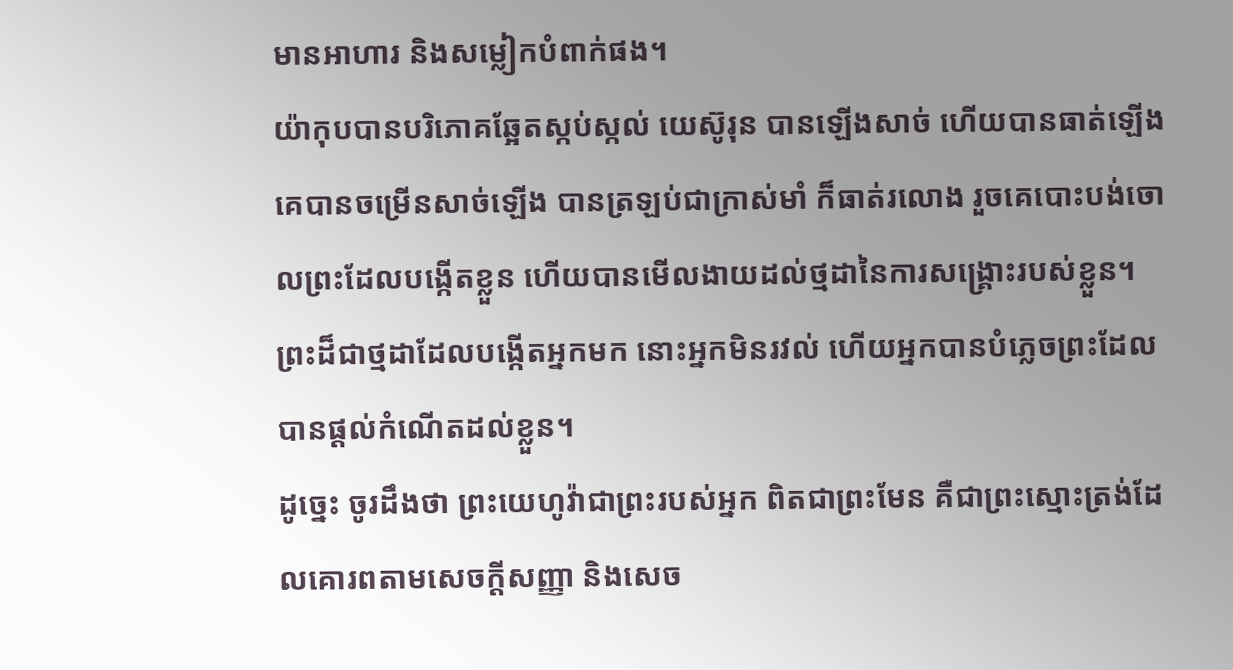មានអាហារ និងសម្លៀកបំពាក់ផង។
យ៉ាកុបបានបរិភោគឆ្អែតស្កប់ស្កល់ យេស៊ូរុន បានឡើងសាច់ ហើយបានធាត់ឡើង គេបានចម្រើនសាច់ឡើង បានត្រឡប់ជាក្រាស់មាំ ក៏ធាត់រលោង រួចគេបោះបង់ចោលព្រះដែលបង្កើតខ្លួន ហើយបានមើលងាយដល់ថ្មដានៃការសង្គ្រោះរបស់ខ្លួន។
ព្រះដ៏ជាថ្មដាដែលបង្កើតអ្នកមក នោះអ្នកមិនរវល់ ហើយអ្នកបានបំភ្លេចព្រះដែលបានផ្តល់កំណើតដល់ខ្លួន។
ដូច្នេះ ចូរដឹងថា ព្រះយេហូវ៉ាជាព្រះរបស់អ្នក ពិតជាព្រះមែន គឺជាព្រះស្មោះត្រង់ដែលគោរពតាមសេចក្ដីសញ្ញា និងសេច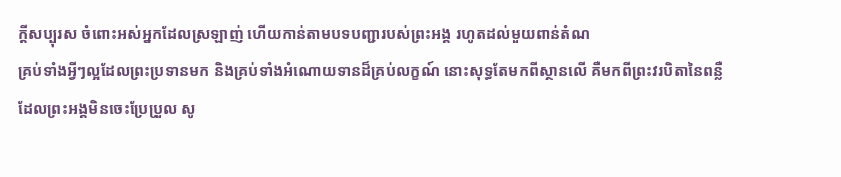ក្ដីសប្បុរស ចំពោះអស់អ្នកដែលស្រឡាញ់ ហើយកាន់តាមបទបញ្ជារបស់ព្រះអង្គ រហូតដល់មួយពាន់តំណ
គ្រប់ទាំងអ្វីៗល្អដែលព្រះប្រទានមក និងគ្រប់ទាំងអំណោយទានដ៏គ្រប់លក្ខណ៍ នោះសុទ្ធតែមកពីស្ថានលើ គឺមកពីព្រះវរបិតានៃពន្លឺ ដែលព្រះអង្គមិនចេះប្រែប្រួល សូ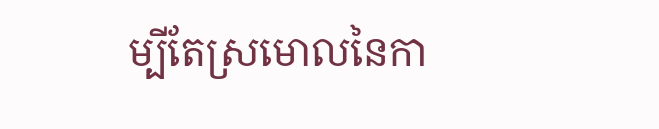ម្បីតែស្រមោលនៃកា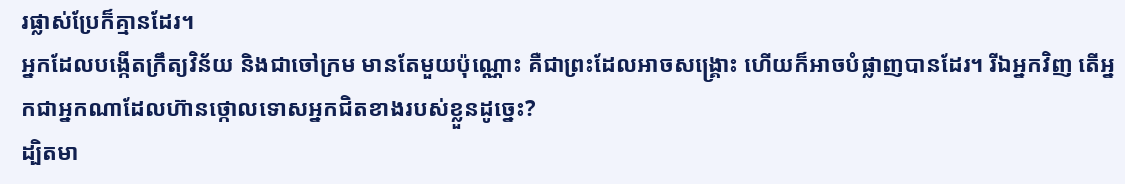រផ្លាស់ប្រែក៏គ្មានដែរ។
អ្នកដែលបង្កើតក្រឹត្យវិន័យ និងជាចៅក្រម មានតែមួយប៉ុណ្ណោះ គឺជាព្រះដែលអាចសង្គ្រោះ ហើយក៏អាចបំផ្លាញបានដែរ។ រីឯអ្នកវិញ តើអ្នកជាអ្នកណាដែលហ៊ានថ្កោលទោសអ្នកជិតខាងរបស់ខ្លួនដូច្នេះ?
ដ្បិតមា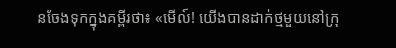នចែងទុកក្នុងគម្ពីរថា៖ «មើល៍! យើងបានដាក់ថ្មមួយនៅក្រុ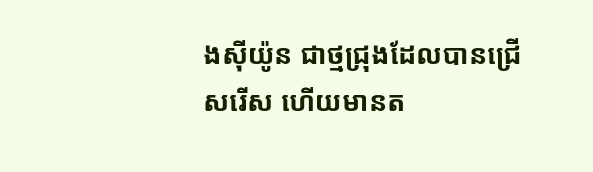ងស៊ីយ៉ូន ជាថ្មជ្រុងដែលបានជ្រើសរើស ហើយមានត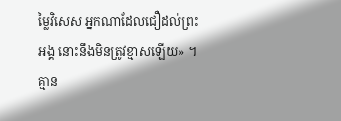ម្លៃវិសេស អ្នកណាដែលជឿដល់ព្រះអង្គ នោះនឹងមិនត្រូវខ្មាសឡើយ» ។
គ្មាន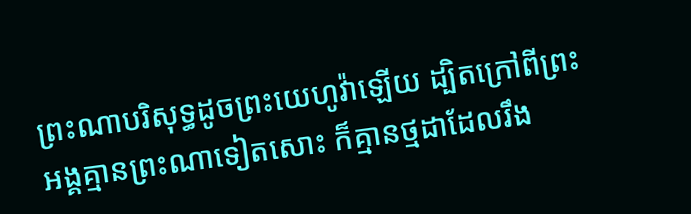ព្រះណាបរិសុទ្ធដូចព្រះយេហូវ៉ាឡើយ ដ្បិតក្រៅពីព្រះអង្គគ្មានព្រះណាទៀតសោះ ក៏គ្មានថ្មដាដែលរឹង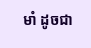មាំ ដូចជា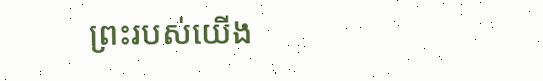ព្រះរបស់យើង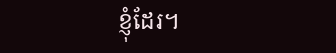ខ្ញុំដែរ។